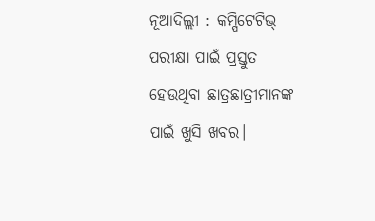ନୂଆଦିଲ୍ଲୀ : କମ୍ପିଟେଟିଭ୍ ପରୀକ୍ଷା ପାଇଁ ପ୍ରସ୍ତୁତ ହେଉଥିବା ଛାତ୍ରଛାତ୍ରୀମାନଙ୍କ ପାଇଁ ଖୁସି ଖବର।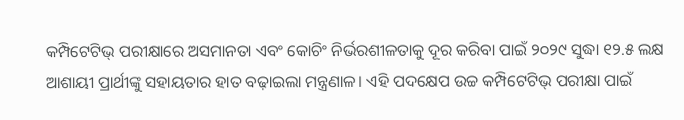କମ୍ପିଟେଟିଭ୍ ପରୀକ୍ଷାରେ ଅସମାନତା ଏବଂ କୋଚିଂ ନିର୍ଭରଶୀଳତାକୁ ଦୂର କରିବା ପାଇଁ ୨୦୨୯ ସୁଦ୍ଧା ୧୨.୫ ଲକ୍ଷ ଆଶାୟୀ ପ୍ରାର୍ଥୀଙ୍କୁ ସହାୟତାର ହାତ ବଢ଼ାଇଲା ମନ୍ତ୍ରଣାଳ। ଏହି ପଦକ୍ଷେପ ଉଚ୍ଚ କମ୍ପିଟେଟିଭ୍ ପରୀକ୍ଷା ପାଇଁ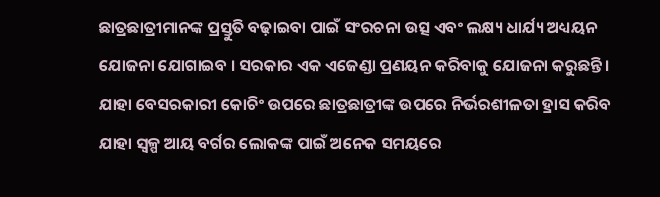ଛାତ୍ରଛାତ୍ରୀମାନଙ୍କ ପ୍ରସ୍ତୁତି ବଢ଼ାଇବା ପାଇଁ ସଂରଚନା ଉତ୍ସ ଏବଂ ଲକ୍ଷ୍ୟ ଧାର୍ଯ୍ୟ ଅଧ୍ୟୟନ ଯୋଜନା ଯୋଗାଇବ । ସରକାର ଏକ ଏଜେଣ୍ଡା ପ୍ରଣୟନ କରିବାକୁ ଯୋଜନା କରୁଛନ୍ତି । ଯାହା ବେସରକାରୀ କୋଚିଂ ଉପରେ ଛାତ୍ରଛାତ୍ରୀଙ୍କ ଉପରେ ନିର୍ଭରଶୀଳତା ହ୍ରାସ କରିବ ଯାହା ସ୍ୱଳ୍ପ ଆୟ ବର୍ଗର ଲୋକଙ୍କ ପାଇଁ ଅନେକ ସମୟରେ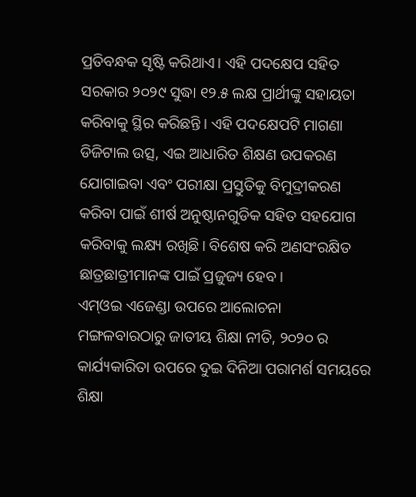ପ୍ରତିବନ୍ଧକ ସୃଷ୍ଟି କରିଥାଏ। ଏହି ପଦକ୍ଷେପ ସହିତ ସରକାର ୨୦୨୯ ସୁଦ୍ଧା ୧୨.୫ ଲକ୍ଷ ପ୍ରାର୍ଥୀଙ୍କୁ ସହାୟତା କରିବାକୁ ସ୍ଥିର କରିଛନ୍ତି। ଏହି ପଦକ୍ଷେପଟି ମାଗଣା ଡିଜିଟାଲ ଉତ୍ସ, ଏଇ ଆଧାରିତ ଶିକ୍ଷଣ ଉପକରଣ ଯୋଗାଇବା ଏବଂ ପରୀକ୍ଷା ପ୍ରସ୍ତୁତିକୁ ବିମୁଦ୍ରୀକରଣ କରିବା ପାଇଁ ଶୀର୍ଷ ଅନୁଷ୍ଠାନଗୁଡିକ ସହିତ ସହଯୋଗ କରିବାକୁ ଲକ୍ଷ୍ୟ ରଖିଛି। ବିଶେଷ କରି ଅଣସଂରକ୍ଷିତ ଛାତ୍ରଛାତ୍ରୀମାନଙ୍କ ପାଇଁ ପ୍ରଜୁଜ୍ୟ ହେବ।
ଏମ୍ଓଇ ଏଜେଣ୍ଡା ଉପରେ ଆଲୋଚନା
ମଙ୍ଗଳବାରଠାରୁ ଜାତୀୟ ଶିକ୍ଷା ନୀତି, ୨୦୨୦ ର କାର୍ଯ୍ୟକାରିତା ଉପରେ ଦୁଇ ଦିନିଆ ପରାମର୍ଶ ସମୟରେ ଶିକ୍ଷା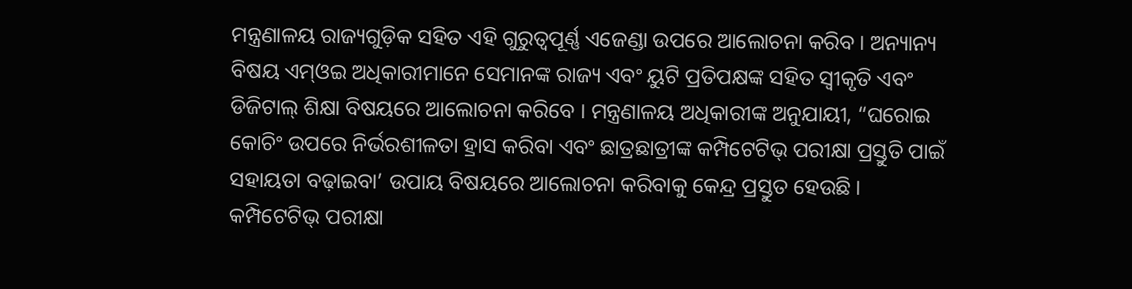ମନ୍ତ୍ରଣାଳୟ ରାଜ୍ୟଗୁଡ଼ିକ ସହିତ ଏହି ଗୁରୁତ୍ୱପୂର୍ଣ୍ଣ ଏଜେଣ୍ଡା ଉପରେ ଆଲୋଚନା କରିବ। ଅନ୍ୟାନ୍ୟ ବିଷୟ ଏମ୍ଓଇ ଅଧିକାରୀମାନେ ସେମାନଙ୍କ ରାଜ୍ୟ ଏବଂ ୟୁଟି ପ୍ରତିପକ୍ଷଙ୍କ ସହିତ ସ୍ୱୀକୃତି ଏବଂ ଡିଜିଟାଲ୍ ଶିକ୍ଷା ବିଷୟରେ ଆଲୋଚନା କରିବେ । ମନ୍ତ୍ରଣାଳୟ ଅଧିକାରୀଙ୍କ ଅନୁଯାୟୀ, “ଘରୋଇ କୋଚିଂ ଉପରେ ନିର୍ଭରଶୀଳତା ହ୍ରାସ କରିବା ଏବଂ ଛାତ୍ରଛାତ୍ରୀଙ୍କ କମ୍ପିଟେଟିଭ୍ ପରୀକ୍ଷା ପ୍ରସ୍ତୁତି ପାଇଁ ସହାୟତା ବଢ଼ାଇବା’ ଉପାୟ ବିଷୟରେ ଆଲୋଚନା କରିବାକୁ କେନ୍ଦ୍ର ପ୍ରସ୍ତୁତ ହେଉଛି।
କମ୍ପିଟେଟିଭ୍ ପରୀକ୍ଷା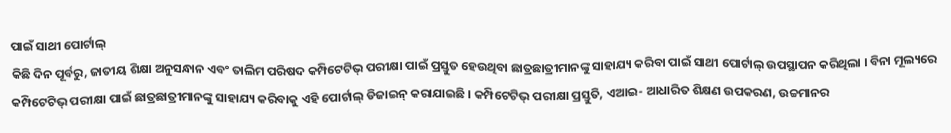ପାଇଁ ସାଥୀ ପୋର୍ଟାଲ୍
କିଛି ଦିନ ପୂର୍ବରୁ, ଜାତୀୟ ଶିକ୍ଷା ଅନୁସନ୍ଧାନ ଏବଂ ତାଲିମ ପରିଷଦ କମ୍ପିଟେଟିଭ୍ ପରୀକ୍ଷା ପାଇଁ ପ୍ରସ୍ତୁତ ହେଉଥିବା ଛାତ୍ରଛାତ୍ରୀମାନଙ୍କୁ ସାହାଯ୍ୟ କରିବା ପାଇଁ ସାଥୀ ପୋର୍ଟାଲ୍ ଉପସ୍ଥାପନ କରିଥିଲା । ବିନା ମୂଲ୍ୟରେ କମ୍ପିଟେଟିଭ୍ ପରୀକ୍ଷା ପାଇଁ ଛାତ୍ରଛାତ୍ରୀମାନଙ୍କୁ ସାହାଯ୍ୟ କରିବାକୁ ଏହି ପୋର୍ଟାଲ୍ ଡିଜାଇନ୍ କରାଯାଇଛି । କମ୍ପିଟେଟିଭ୍ ପରୀକ୍ଷା ପ୍ରସ୍ତୁତି, ଏଆଇ- ଆଧାରିତ ଶିକ୍ଷଣ ଉପକରଣ, ଉଚ୍ଚମାନର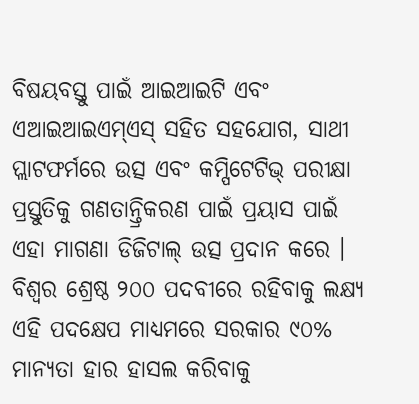ବିଷୟବସ୍ତୁ ପାଇଁ ଆଇଆଇଟି ଏବଂ ଏଆଇଆଇଏମ୍ଏସ୍ ସହିତ ସହଯୋଗ, ସାଥୀ ପ୍ଲାଟଫର୍ମରେ ଉତ୍ସ ଏବଂ କମ୍ପିଟେଟିଭ୍ ପରୀକ୍ଷା ପ୍ରସ୍ତୁତିକୁ ଗଣତାନ୍ତ୍ରିକରଣ ପାଇଁ ପ୍ରୟାସ ପାଇଁ ଏହା ମାଗଣା ଡିଜିଟାଲ୍ ଉତ୍ସ ପ୍ରଦାନ କରେ ।
ବିଶ୍ୱର ଶ୍ରେଷ୍ଠ ୨୦୦ ପଦବୀରେ ରହିବାକୁ ଲକ୍ଷ୍ୟ
ଏହି ପଦକ୍ଷେପ ମାଧ୍ୟମରେ ସରକାର ୯୦% ମାନ୍ୟତା ହାର ହାସଲ କରିବାକୁ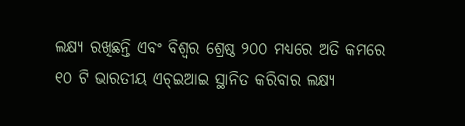ଲକ୍ଷ୍ୟ ରଖିଛନ୍ତି ଏବଂ ବିଶ୍ୱର ଶ୍ରେଷ୍ଠ ୨୦୦ ମଧ୍ୟରେ ଅତି କମରେ ୧୦ ଟି ଭାରତୀୟ ଏଚ୍ଇଆଇ ସ୍ଥାନିତ କରିବାର ଲକ୍ଷ୍ୟ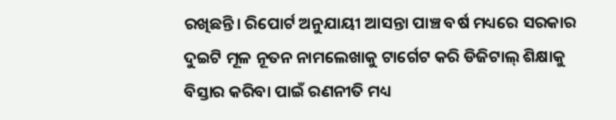ରଖିଛନ୍ତି। ରିପୋର୍ଟ ଅନୁଯାୟୀ ଆସନ୍ତା ପାଞ୍ଚ ବର୍ଷ ମଧ୍ୟରେ ସରକାର ଦୁଇଟି ମୂଳ ନୂତନ ନାମଲେଖାକୁ ଟାର୍ଗେଟ କରି ଡିଜିଟାଲ୍ ଶିକ୍ଷାକୁ ବିସ୍ତାର କରିବା ପାଇଁ ରଣନୀତି ମଧ୍ୟ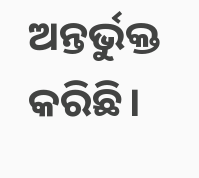ଅନ୍ତର୍ଭୁକ୍ତ କରିଛି।